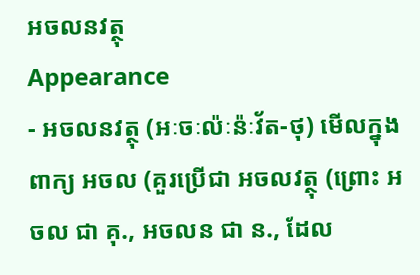អចលនវត្ថុ
Appearance
- អចលនវត្ថុ (អៈចៈល៉ៈន៉ៈវ័ត-ថុ) មើលក្នុងពាក្យ អចល (គួរប្រើជា អចលវត្ថុ (ព្រោះ អចល ជា គុ., អចលន ជា ន., ដែល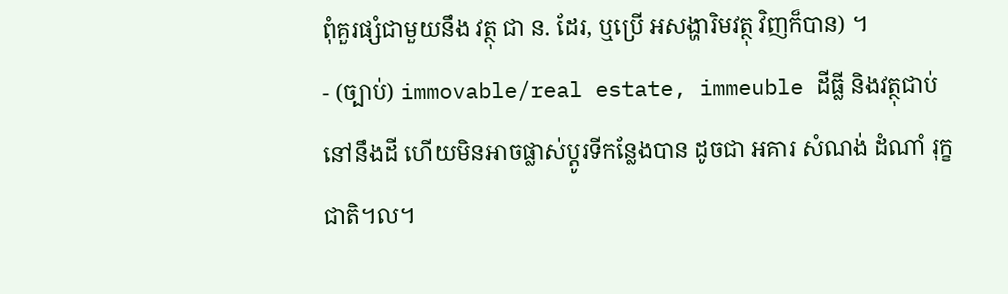ពុំគួរផ្សំជាមួយនឹង វត្ថុ ជា ន. ដែរ, ឬប្រើ អសង្ហារិមវត្ថុ វិញក៏បាន) ។
- (ច្បាប់) immovable/real estate, immeuble ដីធ្លី និងវត្ថុជាប់នៅនឹងដី ហើយមិនអាចផ្លាស់ប្ដូរទីកន្លែងបាន ដូចជា អគារ សំណង់ ដំណាំ រុក្ខជាតិ។ល។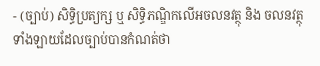- (ច្បាប់) សិទ្ធិប្រត្យក្ស ឬ សិទ្ធិភណ្ឌិកលើអចលនវត្ថុ និង ចលនវត្ថុទាំងឡាយដែលច្បាប់បានកំណត់ថា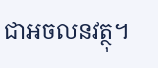ជាអចលនវត្ថុ។